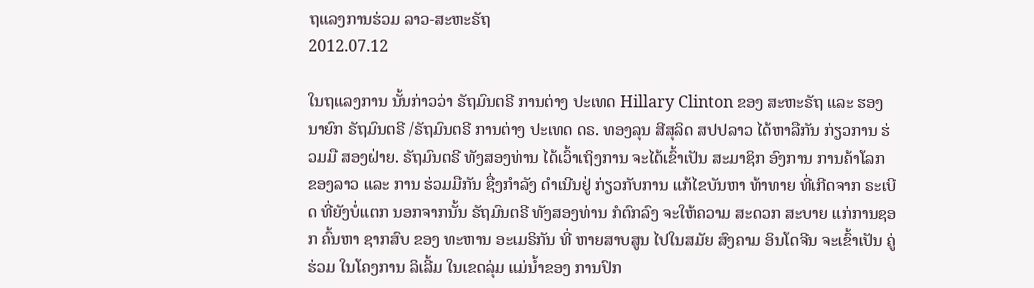ຖແລງການຮ່ວມ ລາວ-ສະຫະຣັຖ
2012.07.12

ໃນຖແລງການ ນັ້ນກ່າວວ່າ ຣັຖມົນຕຣີ ການຕ່າງ ປະເທດ Hillary Clinton ຂອງ ສະຫະຣັຖ ແລະ ຮອງນາຍົກ ຣັຖມົນຕຣີ /ຣັຖມົນຕຣີ ການຕ່າງ ປະເທດ ດຣ. ທອງລຸນ ສີສຸລິດ ສປປລາວ ໄດ້ຫາລືກັນ ກ່ຽວການ ຮ່ວມມື ສອງຝ່າຍ. ຣັຖມົນຕຣີ ທັງສອງທ່ານ ໄດ້ເວົ້າເຖິງການ ຈະໄດ້ເຂົ້າເປັນ ສະມາຊິກ ອົງການ ການຄ້າໂລກ ຂອງລາວ ແລະ ການ ຮ່ວມມືກັນ ຊື່ງກຳລັງ ດຳເນີນຢູ່ ກ່ຽວກັບການ ແກ້ໄຂບັນຫາ ທ້າທາຍ ທີ່ເກີດຈາກ ຣະເບີດ ທີ່ຍັງບໍ່ແຕກ ນອກຈາກນັ້ນ ຣັຖມົນຕຣີ ທັງສອງທ່ານ ກໍຕົກລົງ ຈະໃຫ້ຄວາມ ສະດວກ ສະບາຍ ແກ່ການຊອກ ຄົ້ນຫາ ຊາກສົບ ຂອງ ທະຫານ ອະເມຣິກັນ ທີ່ ຫາຍສາບສູນ ໄປໃນສມັຍ ສົງຄາມ ອິນໂດຈີນ ຈະເຂົ້າເປັນ ຄູ່ຮ່ວມ ໃນໂຄງການ ລິເລີ້ມ ໃນເຂດລຸ່ມ ແມ່ນ້ຳຂອງ ການປົກ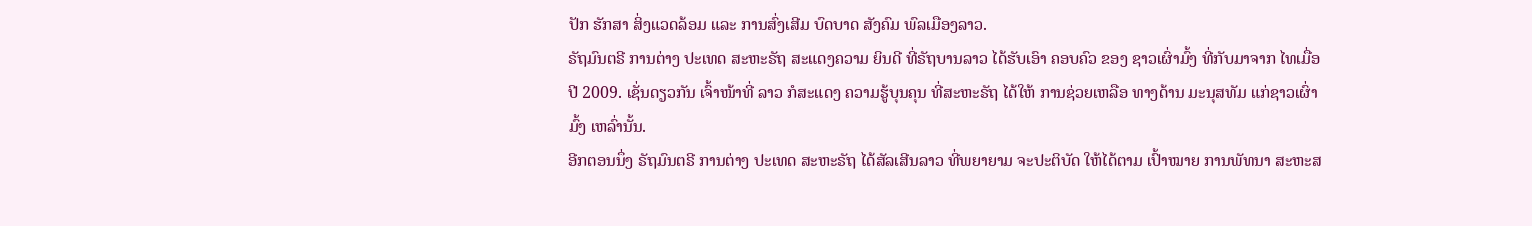ປັກ ຮັກສາ ສິ່ງແວດລ້ອມ ແລະ ການສົ່ງເສີມ ບົດບາດ ສັງຄົມ ພົລເມືອງລາວ.
ຣັຖມົນຕຣີ ການຕ່າງ ປະເທດ ສະຫະຣັຖ ສະແດງຄວາມ ຍິນດີ ທີ່ຣັຖບານລາວ ໄດ້ຮັບເອົາ ຄອບຄົວ ຂອງ ຊາວເຜົ່າມົ້ງ ທີ່ກັບມາຈາກ ໄທເມື່ອ ປີ 2009. ເຊັ່ນດຽວກັນ ເຈົ້າໜ້າທີ່ ລາວ ກໍສະແດງ ຄວາມຮູ້ບຸນຄຸນ ທີ່ສະຫະຣັຖ ໄດ້ໃຫ້ ການຊ່ວຍເຫລືອ ທາງດ້ານ ມະນຸສທັມ ແກ່ຊາວເຜົ່າມົ້ງ ເຫລົ່ານັ້ນ.
ອີກຕອນນຶ່ງ ຣັຖມົນຕຣີ ການຕ່າງ ປະເທດ ສະຫະຣັຖ ໄດ້ສັລເສີນລາວ ທີ່ພຍາຍາມ ຈະປະຕິບັດ ໃຫ້ໄດ້ຕາມ ເປົ້າໝາຍ ການພັທນາ ສະຫະສ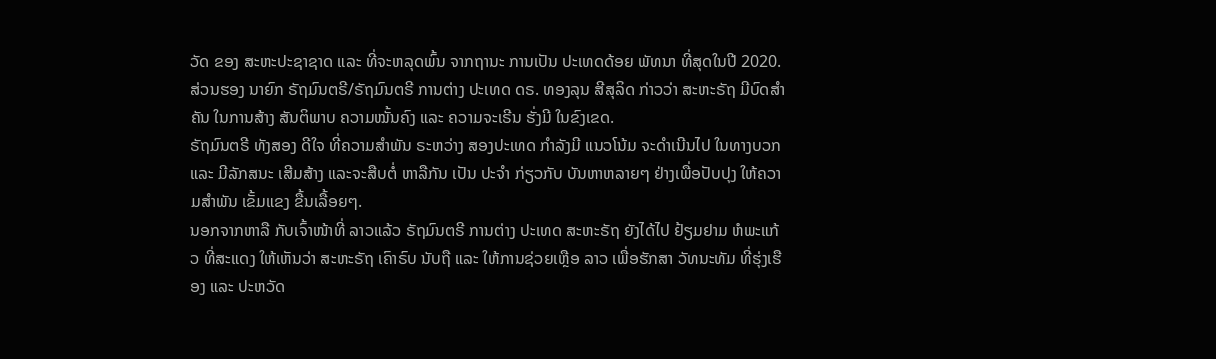ວັດ ຂອງ ສະຫະປະຊາຊາດ ແລະ ທີ່ຈະຫລຸດພົ້ນ ຈາກຖານະ ການເປັນ ປະເທດດ້ອຍ ພັທນາ ທີ່ສຸດໃນປີ 2020. ສ່ວນຮອງ ນາຍົກ ຣັຖມົນຕຣີ/ຣັຖມົນຕຣີ ການຕ່າງ ປະເທດ ດຣ. ທອງລຸນ ສີສຸລິດ ກ່າວວ່າ ສະຫະຣັຖ ມີບົດສຳຄັນ ໃນການສ້າງ ສັນຕິພາບ ຄວາມໝັ້ນຄົງ ແລະ ຄວາມຈະເຣີນ ຮັ່ງມີ ໃນຂົງເຂດ.
ຣັຖມົນຕຣີ ທັງສອງ ດີໃຈ ທີ່ຄວາມສຳພັນ ຣະຫວ່າງ ສອງປະເທດ ກຳລັງມີ ແນວໂນ້ມ ຈະດຳເນີນໄປ ໃນທາງບວກ ແລະ ມີລັກສນະ ເສີມສ້າງ ແລະຈະສືບຕໍ່ ຫາລືກັນ ເປັນ ປະຈຳ ກ່ຽວກັບ ບັນຫາຫລາຍໆ ຢ່າງເພື່ອປັບປຸງ ໃຫ້ຄວາມສຳພັນ ເຂັ້ມແຂງ ຂື້ນເລື້ອຍໆ.
ນອກຈາກຫາລື ກັບເຈົ້າໜ້າທີ່ ລາວແລ້ວ ຣັຖມົນຕຣີ ການຕ່າງ ປະເທດ ສະຫະຣັຖ ຍັງໄດ້ໄປ ຢ້ຽມຢາມ ຫໍພະແກ້ວ ທີ່ສະແດງ ໃຫ້ເຫັນວ່າ ສະຫະຣັຖ ເຄົາຣົບ ນັບຖື ແລະ ໃຫ້ການຊ່ວຍເຫຼືອ ລາວ ເພື່ອຮັກສາ ວັທນະທັມ ທີ່ຮຸ່ງເຮືອງ ແລະ ປະຫວັດ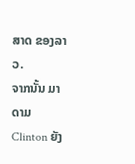ສາດ ຂອງລາວ.
ຈາກນັ້ນ ມາດາມ Clinton ຍັງ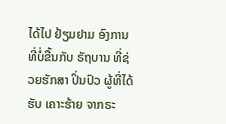ໄດ້ໄປ ຢ້ຽມຢາມ ອົງການ ທີ່ບໍ່ຂື້ນກັບ ຣັຖບານ ທີ່ຊ່ວຍຮັກສາ ປິ່ນປົວ ຜູ້ທີ່ໄດ້ຮັບ ເຄາະຮ້າຍ ຈາກຣະ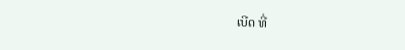ເບີດ ທີ່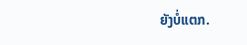ຍັງບໍ່ແຕກ.